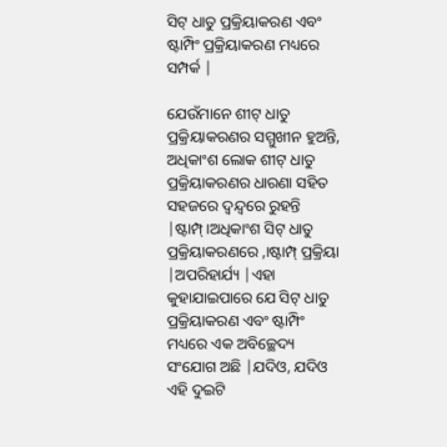ସିଟ୍ ଧାତୁ ପ୍ରକ୍ରିୟାକରଣ ଏବଂ ଷ୍ଟାମ୍ପିଂ ପ୍ରକ୍ରିୟାକରଣ ମଧ୍ୟରେ ସମ୍ପର୍କ |

ଯେଉଁମାନେ ଶୀଟ୍ ଧାତୁ ପ୍ରକ୍ରିୟାକରଣର ସମ୍ମୁଖୀନ ହୁଅନ୍ତି, ଅଧିକାଂଶ ଲୋକ ଶୀଟ୍ ଧାତୁ ପ୍ରକ୍ରିୟାକରଣର ଧାରଣା ସହିତ ସହଜରେ ଦ୍ୱନ୍ଦ୍ୱରେ ରୁହନ୍ତି |ଷ୍ଟାମ୍ପ୍।ଅଧିକାଂଶ ସିଟ୍ ଧାତୁ ପ୍ରକ୍ରିୟାକରଣରେ ,।ଷ୍ଟାମ୍ପ୍ ପ୍ରକ୍ରିୟା |ଅପରିହାର୍ଯ୍ୟ |ଏହା କୁହାଯାଇପାରେ ଯେ ସିଟ୍ ଧାତୁ ପ୍ରକ୍ରିୟାକରଣ ଏବଂ ଷ୍ଟାମ୍ପିଂ ମଧ୍ୟରେ ଏକ ଅବିଚ୍ଛେଦ୍ୟ ସଂଯୋଗ ଅଛି |ଯଦିଓ, ଯଦିଓ ଏହି ଦୁଇଟି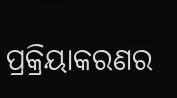ପ୍ରକ୍ରିୟାକରଣର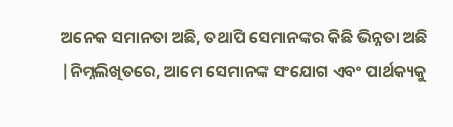ଅନେକ ସମାନତା ଅଛି, ତଥାପି ସେମାନଙ୍କର କିଛି ଭିନ୍ନତା ଅଛି |ନିମ୍ନଲିଖିତରେ, ଆମେ ସେମାନଙ୍କ ସଂଯୋଗ ଏବଂ ପାର୍ଥକ୍ୟକୁ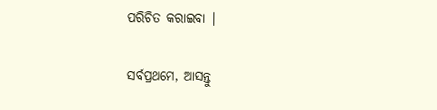ପରିଚିତ କରାଇବା |

ସର୍ବପ୍ରଥମେ, ଆସନ୍ତୁ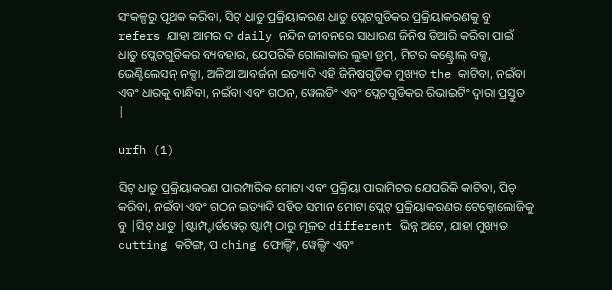ସଂକଳ୍ପରୁ ପୃଥକ କରିବା, ସିଟ୍ ଧାତୁ ପ୍ରକ୍ରିୟାକରଣ ଧାତୁ ପ୍ଲେଟଗୁଡିକର ପ୍ରକ୍ରିୟାକରଣକୁ ବୁ refers ଯାହା ଆମର ଦ daily ନନ୍ଦିନ ଜୀବନରେ ସାଧାରଣ ଜିନିଷ ତିଆରି କରିବା ପାଇଁ ଧାତୁ ପ୍ଲେଟଗୁଡିକର ବ୍ୟବହାର, ଯେପରିକି ଗୋଲାକାର ଲୁହା ଡ୍ରମ୍, ମିଟର କଣ୍ଟ୍ରୋଲ୍ ବକ୍ସ, ଭେଣ୍ଟିଲେସନ୍ ନକ୍ସା, ଅଳିଆ ଆବର୍ଜନା ଇତ୍ୟାଦି ଏହି ଜିନିଷଗୁଡ଼ିକ ମୁଖ୍ୟତ the କାଟିବା, ନଇଁବା ଏବଂ ଧାରକୁ ବାନ୍ଧିବା, ନଇଁବା ଏବଂ ଗଠନ, ୱେଲଡିଂ ଏବଂ ପ୍ଲେଟଗୁଡିକର ରିଭାଇଟିଂ ଦ୍ୱାରା ପ୍ରସ୍ତୁତ |

urfh (1)

ସିଟ୍ ଧାତୁ ପ୍ରକ୍ରିୟାକରଣ ପାରମ୍ପାରିକ ମୋଟା ଏବଂ ପ୍ରକ୍ରିୟା ପାରାମିଟର ଯେପରିକି କାଟିବା, ପିଚ୍ କରିବା, ନଇଁବା ଏବଂ ଗଠନ ଇତ୍ୟାଦି ସହିତ ସମାନ ମୋଟା ପ୍ଲେଟ୍ ପ୍ରକ୍ରିୟାକରଣର ଟେକ୍ନୋଲୋଜିକୁ ବୁ |ସିଟ୍ ଧାତୁ |ଷ୍ଟାମ୍ପ୍ହାର୍ଡୱେର୍ ଷ୍ଟାମ୍ପ୍ ଠାରୁ ମୂଳତ different ଭିନ୍ନ ଅଟେ, ଯାହା ମୁଖ୍ୟତ cutting କଟିଙ୍ଗ, ପ ching ଫୋଲ୍ଡିଂ, ୱେଲ୍ଡିଂ ଏବଂ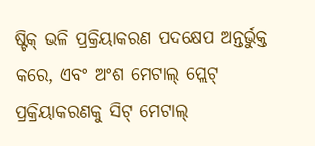ଷ୍ଟିକ୍ ଭଳି ପ୍ରକ୍ରିୟାକରଣ ପଦକ୍ଷେପ ଅନ୍ତର୍ଭୁକ୍ତ କରେ, ଏବଂ ଅଂଶ ମେଟାଲ୍ ପ୍ଲେଟ୍ ପ୍ରକ୍ରିୟାକରଣକୁ ସିଟ୍ ମେଟାଲ୍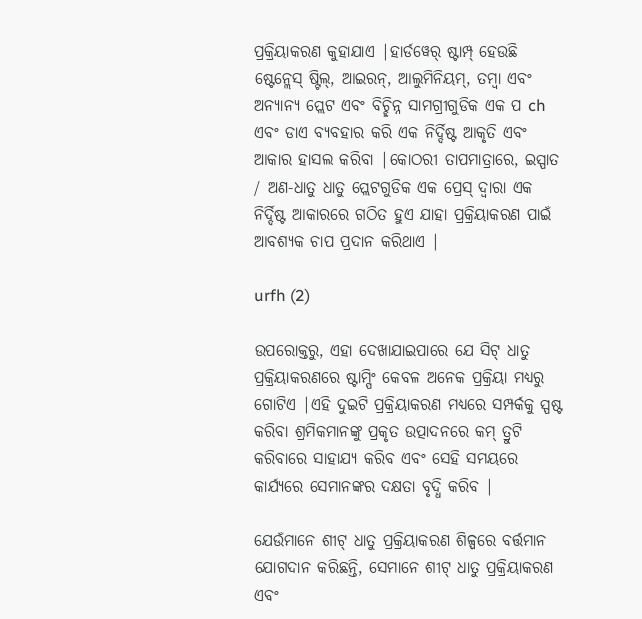ପ୍ରକ୍ରିୟାକରଣ କୁହାଯାଏ |ହାର୍ଡୱେର୍ ଷ୍ଟାମ୍ପ୍ ହେଉଛି ଷ୍ଟେନ୍ଲେସ୍ ଷ୍ଟିଲ୍, ଆଇରନ୍, ଆଲୁମିନିୟମ୍, ତମ୍ବା ଏବଂ ଅନ୍ୟାନ୍ୟ ପ୍ଲେଟ ଏବଂ ବିଚ୍ଛିନ୍ନ ସାମଗ୍ରୀଗୁଡିକ ଏକ ପ ch ଏବଂ ଡାଏ ବ୍ୟବହାର କରି ଏକ ନିର୍ଦ୍ଦିଷ୍ଟ ଆକୃତି ଏବଂ ଆକାର ହାସଲ କରିବା |କୋଠରୀ ତାପମାତ୍ରାରେ, ଇସ୍ପାତ / ଅଣ-ଧାତୁ ଧାତୁ ପ୍ଲେଟଗୁଡିକ ଏକ ପ୍ରେସ୍ ଦ୍ୱାରା ଏକ ନିର୍ଦ୍ଦିଷ୍ଟ ଆକାରରେ ଗଠିତ ହୁଏ ଯାହା ପ୍ରକ୍ରିୟାକରଣ ପାଇଁ ଆବଶ୍ୟକ ଚାପ ପ୍ରଦାନ କରିଥାଏ |

urfh (2)

ଉପରୋକ୍ତରୁ, ଏହା ଦେଖାଯାଇପାରେ ଯେ ସିଟ୍ ଧାତୁ ପ୍ରକ୍ରିୟାକରଣରେ ଷ୍ଟାମ୍ପିଂ କେବଳ ଅନେକ ପ୍ରକ୍ରିୟା ମଧ୍ୟରୁ ଗୋଟିଏ |ଏହି ଦୁଇଟି ପ୍ରକ୍ରିୟାକରଣ ମଧ୍ୟରେ ସମ୍ପର୍କକୁ ସ୍ପଷ୍ଟ କରିବା ଶ୍ରମିକମାନଙ୍କୁ ପ୍ରକୃତ ଉତ୍ପାଦନରେ କମ୍ ତ୍ରୁଟି କରିବାରେ ସାହାଯ୍ୟ କରିବ ଏବଂ ସେହି ସମୟରେ କାର୍ଯ୍ୟରେ ସେମାନଙ୍କର ଦକ୍ଷତା ବୃଦ୍ଧି କରିବ |

ଯେଉଁମାନେ ଶୀଟ୍ ଧାତୁ ପ୍ରକ୍ରିୟାକରଣ ଶିଳ୍ପରେ ବର୍ତ୍ତମାନ ଯୋଗଦାନ କରିଛନ୍ତି, ସେମାନେ ଶୀଟ୍ ଧାତୁ ପ୍ରକ୍ରିୟାକରଣ ଏବଂ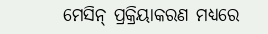ମେସିନ୍ ପ୍ରକ୍ରିୟାକରଣ ମଧ୍ୟରେ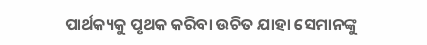ପାର୍ଥକ୍ୟକୁ ପୃଥକ କରିବା ଉଚିତ ଯାହା ସେମାନଙ୍କୁ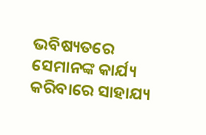ଭବିଷ୍ୟତରେ ସେମାନଙ୍କ କାର୍ଯ୍ୟ କରିବାରେ ସାହାଯ୍ୟ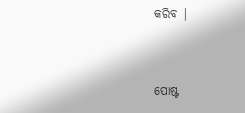କରିବ |


ପୋଷ୍ଟ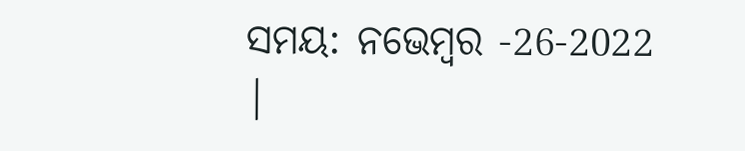ସମୟ: ନଭେମ୍ବର -26-2022 |